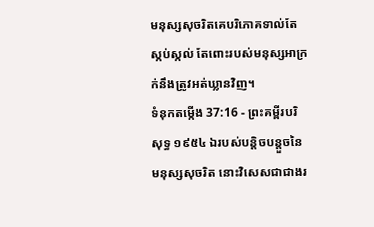មនុស្សសុចរិតគេបរិភោគទាល់តែស្កប់ស្កល់ តែពោះរបស់មនុស្សអាក្រក់នឹងត្រូវអត់ឃ្លានវិញ។
ទំនុកតម្កើង 37:16 - ព្រះគម្ពីរបរិសុទ្ធ ១៩៥៤ ឯរបស់បន្តិចបន្តួចនៃមនុស្សសុចរិត នោះវិសេសជាជាងរ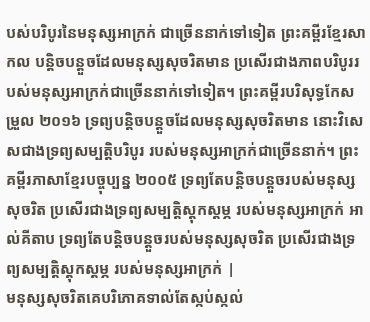បស់បរិបូរនៃមនុស្សអាក្រក់ ជាច្រើននាក់ទៅទៀត ព្រះគម្ពីរខ្មែរសាកល បន្តិចបន្តួចដែលមនុស្សសុចរិតមាន ប្រសើរជាងភាពបរិបូររបស់មនុស្សអាក្រក់ជាច្រើននាក់ទៅទៀត។ ព្រះគម្ពីរបរិសុទ្ធកែសម្រួល ២០១៦ ទ្រព្យបន្តិចបន្តួចដែលមនុស្សសុចរិតមាន នោះវិសេសជាងទ្រព្យសម្បត្តិបរិបូរ របស់មនុស្សអាក្រក់ជាច្រើននាក់។ ព្រះគម្ពីរភាសាខ្មែរបច្ចុប្បន្ន ២០០៥ ទ្រព្យតែបន្តិចបន្តួចរបស់មនុស្សសុចរិត ប្រសើរជាងទ្រព្យសម្បត្តិស្ដុកស្ដម្ភ របស់មនុស្សអាក្រក់ អាល់គីតាប ទ្រព្យតែបន្តិចបន្តួចរបស់មនុស្សសុចរិត ប្រសើរជាងទ្រព្យសម្បត្តិស្ដុកស្ដម្ភ របស់មនុស្សអាក្រក់ |
មនុស្សសុចរិតគេបរិភោគទាល់តែស្កប់ស្កល់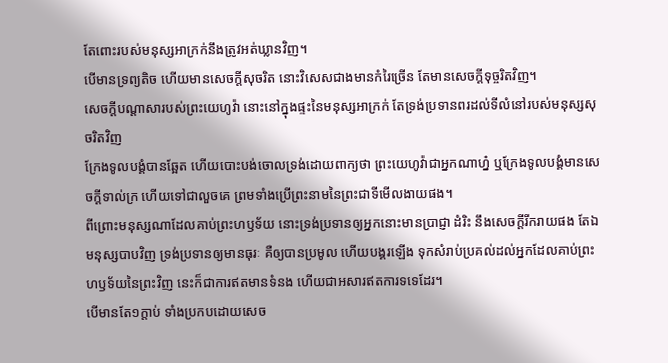តែពោះរបស់មនុស្សអាក្រក់នឹងត្រូវអត់ឃ្លានវិញ។
បើមានទ្រព្យតិច ហើយមានសេចក្ដីសុចរិត នោះវិសេសជាងមានកំរៃច្រើន តែមានសេចក្ដីទុច្ចរិតវិញ។
សេចក្ដីបណ្តាសារបស់ព្រះយេហូវ៉ា នោះនៅក្នុងផ្ទះនៃមនុស្សអាក្រក់ តែទ្រង់ប្រទានពរដល់ទីលំនៅរបស់មនុស្សសុចរិតវិញ
ក្រែងទូលបង្គំបានឆ្អែត ហើយបោះបង់ចោលទ្រង់ដោយពាក្យថា ព្រះយេហូវ៉ាជាអ្នកណាហ្ន៎ ឬក្រែងទូលបង្គំមានសេចក្ដីទាល់ក្រ ហើយទៅជាលួចគេ ព្រមទាំងប្រើព្រះនាមនៃព្រះជាទីមើលងាយផង។
ពីព្រោះមនុស្សណាដែលគាប់ព្រះហឫទ័យ នោះទ្រង់ប្រទានឲ្យអ្នកនោះមានប្រាជ្ញា ដំរិះ នឹងសេចក្ដីរីករាយផង តែឯមនុស្សបាបវិញ ទ្រង់ប្រទានឲ្យមានធុរៈ គឺឲ្យបានប្រមូល ហើយបង្គរឡើង ទុកសំរាប់ប្រគល់ដល់អ្នកដែលគាប់ព្រះហឫទ័យនៃព្រះវិញ នេះក៏ជាការឥតមានទំនង ហើយជាអសារឥតការទទេដែរ។
បើមានតែ១ក្តាប់ ទាំងប្រកបដោយសេច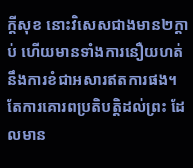ក្ដីសុខ នោះវិសេសជាងមាន២ក្តាប់ ហើយមានទាំងការនឿយហត់ នឹងការខំជាអសារឥតការផង។
តែការគោរពប្រតិបត្តិដល់ព្រះ ដែលមាន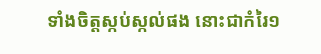ទាំងចិត្តស្កប់ស្កល់ផង នោះជាកំរៃ១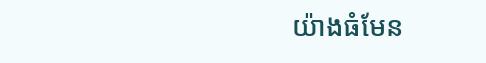យ៉ាងធំមែន